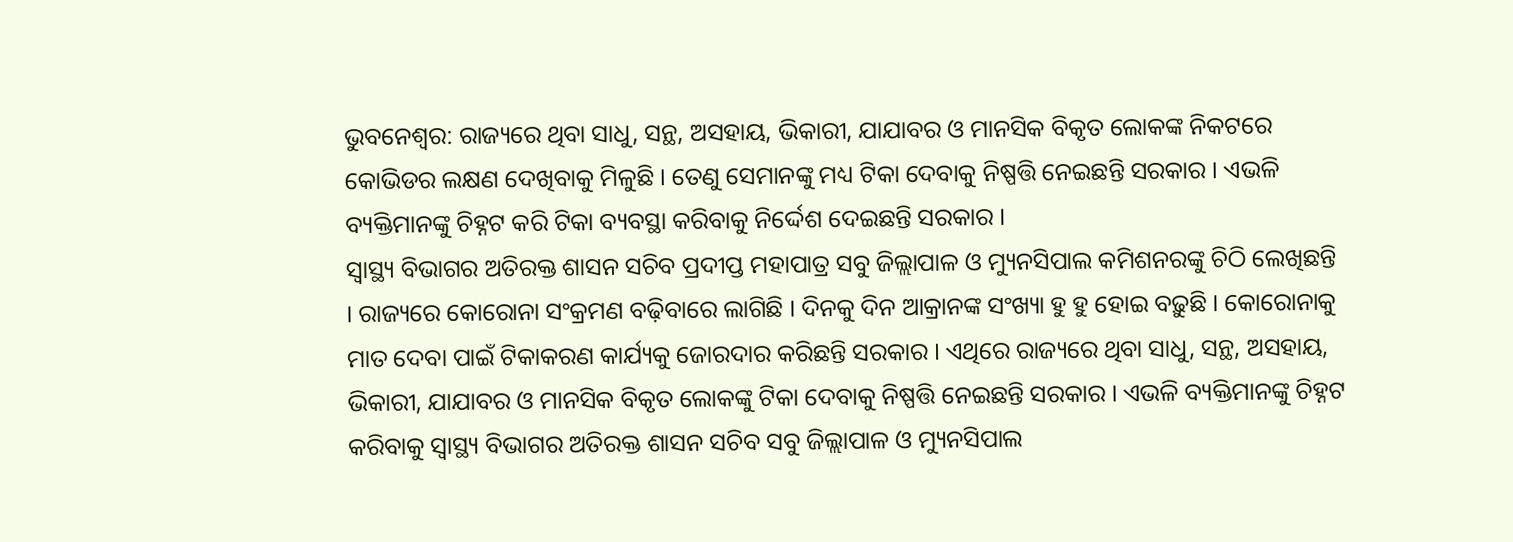ଭୁବନେଶ୍ବର: ରାଜ୍ୟରେ ଥିବା ସାଧୁ, ସନ୍ଥ, ଅସହାୟ, ଭିକାରୀ, ଯାଯାବର ଓ ମାନସିକ ବିକୃତ ଲୋକଙ୍କ ନିକଟରେ କୋଭିଡର ଲକ୍ଷଣ ଦେଖିବାକୁ ମିଳୁଛି । ତେଣୁ ସେମାନଙ୍କୁ ମଧ୍ୟ ଟିକା ଦେବାକୁ ନିଷ୍ପତ୍ତି ନେଇଛନ୍ତି ସରକାର । ଏଭଳି ବ୍ୟକ୍ତିମାନଙ୍କୁ ଚିହ୍ନଟ କରି ଟିକା ବ୍ୟବସ୍ଥା କରିବାକୁ ନିର୍ଦ୍ଦେଶ ଦେଇଛନ୍ତି ସରକାର ।
ସ୍ବାସ୍ଥ୍ୟ ବିଭାଗର ଅତିରକ୍ତ ଶାସନ ସଚିବ ପ୍ରଦୀପ୍ତ ମହାପାତ୍ର ସବୁ ଜିଲ୍ଲାପାଳ ଓ ମ୍ୟୁନସିପାଲ କମିଶନରଙ୍କୁ ଚିଠି ଲେଖିଛନ୍ତି । ରାଜ୍ୟରେ କୋରୋନା ସଂକ୍ରମଣ ବଢ଼ିବାରେ ଲାଗିଛି । ଦିନକୁ ଦିନ ଆକ୍ରାନଙ୍କ ସଂଖ୍ୟା ହୁ ହୁ ହୋଇ ବଢ଼ୁଛି । କୋରୋନାକୁ ମାତ ଦେବା ପାଇଁ ଟିକାକରଣ କାର୍ଯ୍ୟକୁ ଜୋରଦାର କରିଛନ୍ତି ସରକାର । ଏଥିରେ ରାଜ୍ୟରେ ଥିବା ସାଧୁ, ସନ୍ଥ, ଅସହାୟ, ଭିକାରୀ, ଯାଯାବର ଓ ମାନସିକ ବିକୃତ ଲୋକଙ୍କୁ ଟିକା ଦେବାକୁ ନିଷ୍ପତ୍ତି ନେଇଛନ୍ତି ସରକାର । ଏଭଳି ବ୍ୟକ୍ତିମାନଙ୍କୁ ଚିହ୍ନଟ କରିବାକୁ ସ୍ବାସ୍ଥ୍ୟ ବିଭାଗର ଅତିରକ୍ତ ଶାସନ ସଚିବ ସବୁ ଜିଲ୍ଲାପାଳ ଓ ମ୍ୟୁନସିପାଲ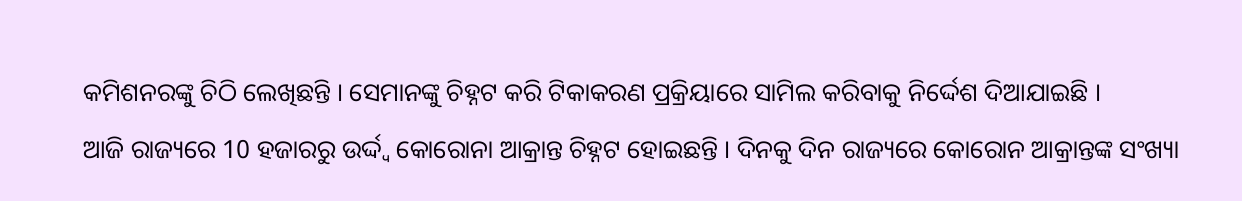କମିଶନରଙ୍କୁ ଚିଠି ଲେଖିଛନ୍ତି । ସେମାନଙ୍କୁ ଚିହ୍ନଟ କରି ଟିକାକରଣ ପ୍ରକ୍ରିୟାରେ ସାମିଲ କରିବାକୁ ନିର୍ଦ୍ଦେଶ ଦିଆଯାଇଛି ।
ଆଜି ରାଜ୍ୟରେ 10 ହଜାରରୁ ଉର୍ଦ୍ଦ୍ବ କୋରୋନା ଆକ୍ରାନ୍ତ ଚିହ୍ନଟ ହୋଇଛନ୍ତି । ଦିନକୁ ଦିନ ରାଜ୍ୟରେ କୋରୋନ ଆକ୍ରାନ୍ତଙ୍କ ସଂଖ୍ୟା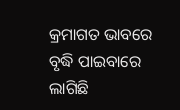କ୍ରମାଗତ ଭାବରେ ବୃଦ୍ଧି ପାଇବାରେ ଲାଗିଛି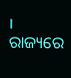। ରାଜ୍ୟରେ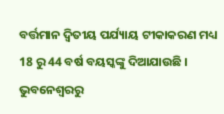ବର୍ତ୍ତମାନ ଦ୍ବିତୀୟ ପର୍ଯ୍ୟାୟ ଟୀକାକରଣ ମଧ୍ୟ 18 ରୁ 44 ବର୍ଷ ବୟସ୍କଙ୍କୁ ଦିଆଯାଉଛି ।
ଭୁବନେଶ୍ବରରୁ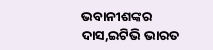ଭବାନୀଶଙ୍କର ଦାସ,ଇଟିଭି ଭାରତ